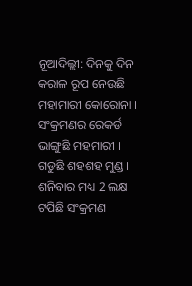ନୂଆଦିଲ୍ଲୀ: ଦିନକୁ ଦିନ କରାଳ ରୂପ ନେଉଛି ମହାମାରୀ କୋରୋନା । ସଂକ୍ରମଣର ରେକର୍ଡ ଭାଙ୍ଗୁଛି ମହମାରୀ । ଗଡୁଛି ଶହଶହ ମୁଣ୍ଡ । ଶନିବାର ମଧ୍ୟ 2 ଲକ୍ଷ ଟପିଛି ସଂକ୍ରମଣ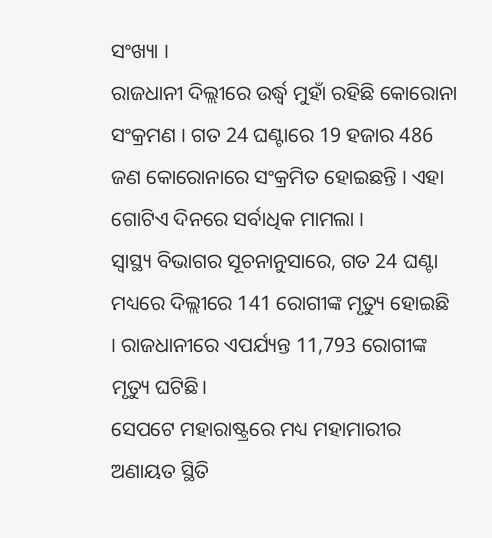ସଂଖ୍ୟା ।
ରାଜଧାନୀ ଦିଲ୍ଲୀରେ ଉର୍ଦ୍ଧ୍ବ ମୁହାଁ ରହିଛି କୋରୋନା ସଂକ୍ରମଣ । ଗତ 24 ଘଣ୍ଟାରେ 19 ହଜାର 486 ଜଣ କୋରୋନାରେ ସଂକ୍ରମିତ ହୋଇଛନ୍ତି । ଏହା ଗୋଟିଏ ଦିନରେ ସର୍ବାଧିକ ମାମଲା ।
ସ୍ବାସ୍ଥ୍ୟ ବିଭାଗର ସୂଚନାନୁସାରେ, ଗତ 24 ଘଣ୍ଟା ମଧ୍ୟରେ ଦିଲ୍ଲୀରେ 141 ରୋଗୀଙ୍କ ମୃତ୍ୟୁ ହୋଇଛି । ରାଜଧାନୀରେ ଏପର୍ଯ୍ୟନ୍ତ 11,793 ରୋଗୀଙ୍କ ମୃତ୍ୟୁ ଘଟିଛି।
ସେପଟେ ମହାରାଷ୍ଟ୍ରରେ ମଧ୍ୟ ମହାମାରୀର ଅଣାୟତ ସ୍ଥିତି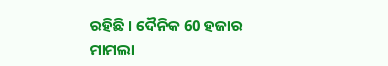ରହିଛି । ଦୈନିକ 60 ହଜାର ମାମଲା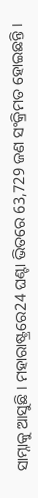ସାମ୍ନାକୁ ଆସୁଛି । ମହାରାଷ୍ଟ୍ରରେ24 ଘଣ୍ଟା ଭିତରେ 63,729 ଜଣ ସଂକ୍ରିମତ ହୋଇଛନ୍ତି ।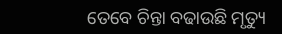ତେବେ ଚିନ୍ତା ବଢାଉଛି ମୃତ୍ୟୁ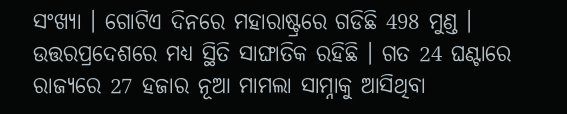ସଂଖ୍ୟା । ଗୋଟିଏ ଦିନରେ ମହାରାଷ୍ଟ୍ରରେ ଗଡିଛି 498 ମୁଣ୍ଡ ।
ଉତ୍ତରପ୍ରଦେଶରେ ମଧ୍ୟ ସ୍ଥିତି ସାଙ୍ଘାତିକ ରହିଛି । ଗତ 24 ଘଣ୍ଟାରେ ରାଜ୍ୟରେ 27 ହଜାର ନୂଆ ମାମଲା ସାମ୍ନାକୁ ଆସିଥିବା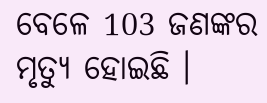ବେଳେ 103 ଜଣଙ୍କର ମୃତ୍ୟୁ ହୋଇଛି ।